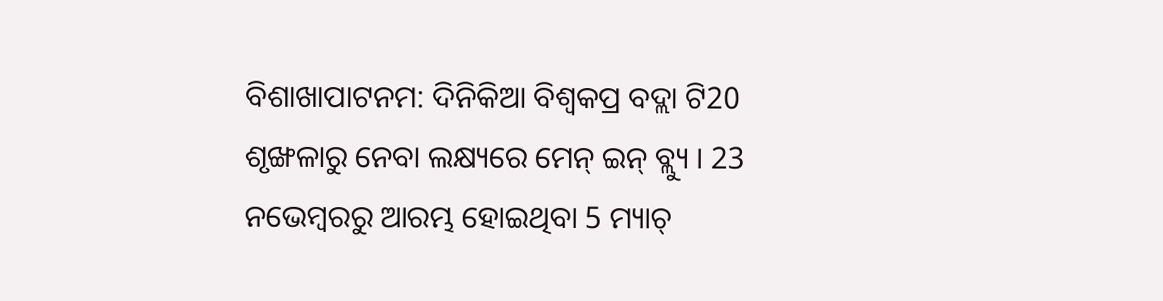ବିଶାଖାପାଟନମ: ଦିନିକିଆ ବିଶ୍ବକପ୍ର ବଦ୍ଲା ଟି20 ଶୃଙ୍ଖଳାରୁ ନେବା ଲକ୍ଷ୍ୟରେ ମେନ୍ ଇନ୍ ବ୍ଲ୍ୟୁ । 23 ନଭେମ୍ବରରୁ ଆରମ୍ଭ ହୋଇଥିବା 5 ମ୍ୟାଚ୍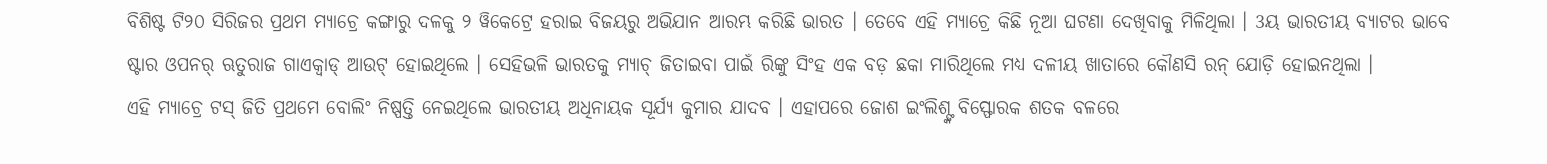ବିଶିଷ୍ଟ ଟି୨୦ ସିରିଜର ପ୍ରଥମ ମ୍ୟାଚ୍ରେ କଙ୍ଗାରୁ ଦଳକୁ ୨ ୱିକେଟ୍ରେ ହରାଇ ବିଜୟରୁ ଅଭିଯାନ ଆରମ୍ଭ କରିଛି ଭାରତ । ତେବେ ଏହି ମ୍ୟାଚ୍ରେ କିଛି ନୂଆ ଘଟଣା ଦେଖିବାକୁ ମିଳିଥିଲା । 3ୟ ଭାରତୀୟ ବ୍ୟାଟର ଭାବେ ଷ୍ଟାର ଓପନର୍ ଋତୁରାଜ ଗାଏକ୍ୱାଡ୍ ଆଉଟ୍ ହୋଇଥିଲେ । ସେହିଭଳି ଭାରତକୁ ମ୍ୟାଚ୍ ଜିତାଇବା ପାଇଁ ରିଙ୍କୁ ସିଂହ ଏକ ବଡ଼ ଛକା ମାରିଥିଲେ ମଧ୍ୟ ଦଳୀୟ ଖାତାରେ କୌଣସି ରନ୍ ଯୋଡ଼ି ହୋଇନଥିଲା ।
ଏହି ମ୍ୟାଚ୍ରେ ଟସ୍ ଜିତି ପ୍ରଥମେ ବୋଲିଂ ନିଷ୍ପତ୍ତି ନେଇଥିଲେ ଭାରତୀୟ ଅଧିନାୟକ ସୂର୍ଯ୍ୟ କୁମାର ଯାଦବ । ଏହାପରେ ଜୋଶ ଇଂଲିଶ୍ଙ୍କ ବିସ୍ଫୋରକ ଶତକ ବଳରେ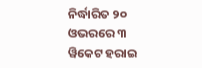ନିର୍ଦ୍ଧାରିତ ୨୦ ଓଭରରେ ୩ ୱିକେଟ ହରାଇ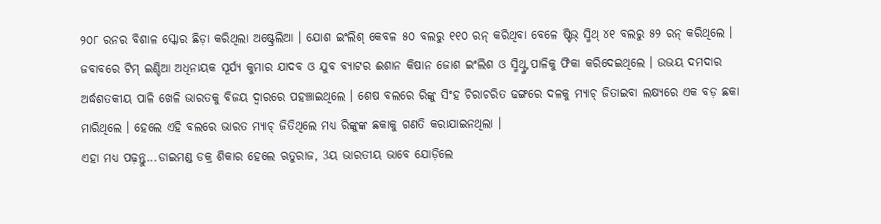୨୦୮ ରନର ବିଶାଳ ସ୍କୋର ଛିଡ଼ା କରିଥିଲା ଅଷ୍ଟ୍ରେଲିଆ । ଯୋଶ ଇଂଲିଶ୍ କେବଳ ୫୦ ବଲରୁ ୧୧୦ ରନ୍ କରିଥିବା ବେଳେ ଷ୍ଟିଭ୍ ସ୍ମିଥ୍ ୪୧ ବଲରୁ ୫୨ ରନ୍ କରିଥିଲେ । ଜବାବରେ ଟିମ୍ ଇଣ୍ଡିଆ ଅଧିନାୟକ ସୂର୍ଯ୍ୟ କୁମାର ଯାଦବ ଓ ଯୁବ ବ୍ୟାଟର ଈଶାନ କିଷାନ ଜୋଶ ଇଂଲିଶ ଓ ସ୍ମିଥ୍ଙ୍କ ପାଳିକୁ ଫିକା କରିଦେଇଥିଲେ । ଉଭୟ ଦମଦାର ଅର୍ଦ୍ଧଶତକୀୟ ପାଳି ଖେଳି ଭାରତକୁ ବିଜୟ ଦ୍ବାରରେ ପହଞ୍ଚାଇଥିଲେ । ଶେଷ ବଲରେ ରିଙ୍କୁ ସିଂହ ଚିରାଚରିତ ଢଙ୍ଗରେ ଦଳକୁ ମ୍ୟାଚ୍ ଜିତାଇବା ଲକ୍ଷ୍ୟରେ ଏକ ବଡ଼ ଛକା ମାରିଥିଲେ । ହେଲେ ଏହି ବଲରେ ଭାରତ ମ୍ୟାଚ୍ ଜିତିଥିଲେ ମଧ୍ୟ ରିଙ୍କୁଙ୍କ ଛକାକୁ ଗଣତି କରାଯାଇନଥିଲା ।
ଏହା ମଧ୍ୟ ପଢ଼ନ୍ତୁ...ଡାଇମଣ୍ଡ ଡକ୍ର ଶିକାର ହେଲେ ଋତୁରାଜ, 3ୟ ଭାରତୀୟ ଭାବେ ଯୋଡ଼ିଲେ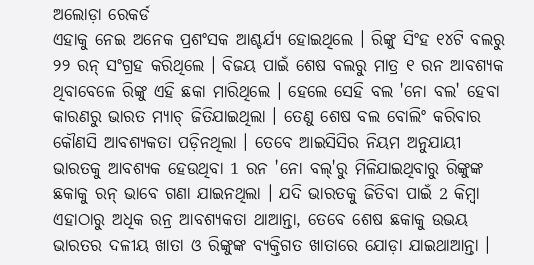ଅଲୋଡ଼ା ରେକର୍ଡ
ଏହାକୁ ନେଇ ଅନେକ ପ୍ରଶଂସକ ଆଶ୍ଚର୍ଯ୍ୟ ହୋଇଥିଲେ । ରିଙ୍କୁ ସିଂହ ୧୪ଟି ବଲରୁ ୨୨ ରନ୍ ସଂଗ୍ରହ କରିଥିଲେ । ବିଜୟ ପାଇଁ ଶେଷ ବଲରୁ ମାତ୍ର ୧ ରନ ଆବଶ୍ୟକ ଥିବାବେଳେ ରିଙ୍କୁ ଏହି ଛକା ମାରିଥିଲେ । ହେଲେ ସେହି ବଲ 'ନୋ ବଲ' ହେବା କାରଣରୁ ଭାରତ ମ୍ୟାଚ୍ ଜିତିଯାଇଥିଲା । ତେଣୁ ଶେଷ ବଲ ବୋଲିଂ କରିବାର କୌଣସି ଆବଶ୍ୟକତା ପଡ଼ିନଥିଲା । ତେବେ ଆଇସିସିର ନିୟମ ଅନୁଯାୟୀ ଭାରତକୁ ଆବଶ୍ୟକ ହେଉଥିବା 1 ରନ 'ନୋ ବଲ୍'ରୁ ମିଳିଯାଇଥିବାରୁ ରିଙ୍କୁଙ୍କ ଛକାକୁ ରନ୍ ଭାବେ ଗଣା ଯାଇନଥିଲା । ଯଦି ଭାରତକୁ ଜିତିବା ପାଇଁ 2 କିମ୍ବା ଏହାଠାରୁ ଅଧିକ ରନ୍ର ଆବଶ୍ୟକତା ଥାଆନ୍ତା, ତେବେ ଶେଷ ଛକାକୁ ଉଭୟ ଭାରତର ଦଳୀୟ ଖାତା ଓ ରିଙ୍କୁଙ୍କ ବ୍ୟକ୍ତିଗତ ଖାତାରେ ଯୋଡ଼ା ଯାଇଥାଆନ୍ତା ।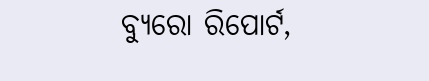ବ୍ୟୁରୋ ରିପୋର୍ଟ,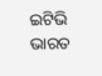ଇଟିଭି ଭାରତ